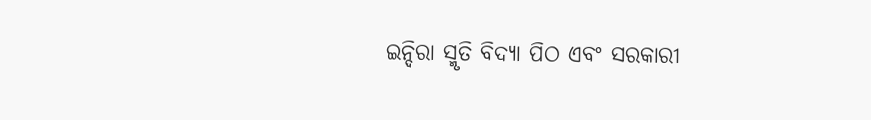ଇନ୍ଦିରା ସ୍ମୃତି ବିଦ୍ୟା ପିଠ ଏବଂ ସରକାରୀ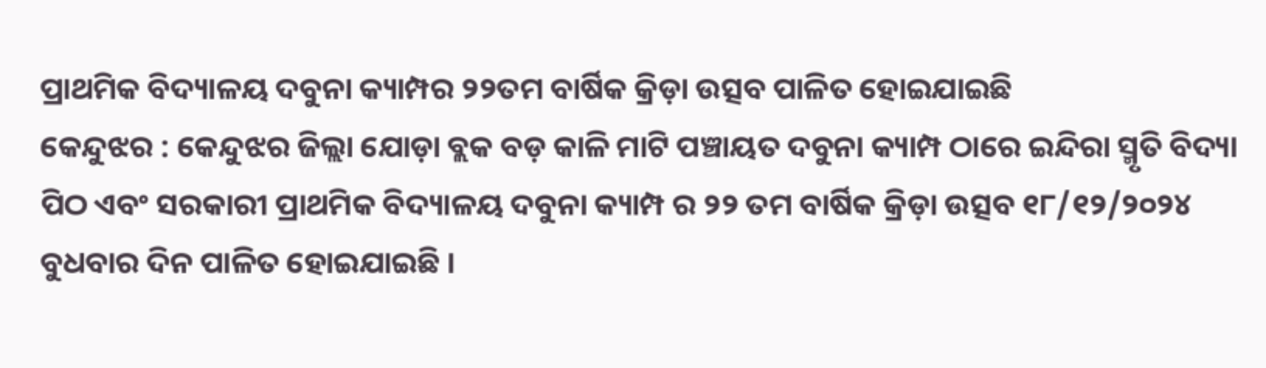ପ୍ରାଥମିକ ବିଦ୍ୟାଳୟ ଦବୁନା କ୍ୟାମ୍ପର ୨୨ତମ ବାର୍ଷିକ କ୍ରିଡ଼ା ଉତ୍ସବ ପାଳିତ ହୋଇଯାଇଛି
କେନ୍ଦୁଝର : କେନ୍ଦୁଝର ଜିଲ୍ଲା ଯୋଡ଼ା ବ୍ଲକ ବଡ଼ କାଳି ମାଟି ପଞ୍ଚାୟତ ଦବୁନା କ୍ୟାମ୍ପ ଠାରେ ଇନ୍ଦିରା ସ୍ମୃତି ବିଦ୍ୟା ପିଠ ଏବଂ ସରକାରୀ ପ୍ରାଥମିକ ବିଦ୍ୟାଳୟ ଦବୁନା କ୍ୟାମ୍ପ ର ୨୨ ତମ ବାର୍ଷିକ କ୍ରିଡ଼ା ଉତ୍ସବ ୧୮/୧୨/୨୦୨୪ ବୁଧବାର ଦିନ ପାଳିତ ହୋଇଯାଇଛି ।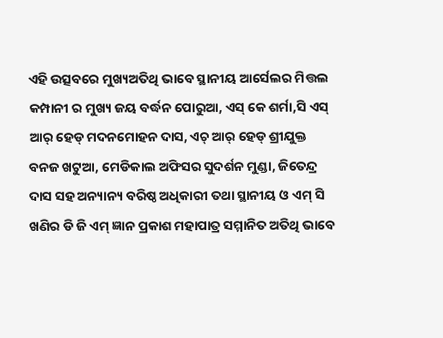ଏହି ଉତ୍ସବରେ ମୁଖ୍ୟଅତିଥି ଭାବେ ସ୍ଥାନୀୟ ଆର୍ସେଲର ମିତ୍ତଲ କମ୍ପାନୀ ର ମୁଖ୍ୟ ଜୟ ବର୍ଦ୍ଧନ ପୋରୁଆ, ଏସ୍ କେ ଶର୍ମା,ସି ଏସ୍ ଆର୍ ହେଡ୍ ମଦନମୋହନ ଦାସ, ଏଚ୍ ଆର୍ ହେଡ୍ ଶ୍ରୀଯୁକ୍ତ ବନଜ ଖଟୁଆ, ମେଡିକାଲ ଅଫିସର ସୁଦର୍ଶନ ମୁଣ୍ଡା, ଜିତେନ୍ଦ୍ର ଦାସ ସହ ଅନ୍ୟାନ୍ୟ ବରିଷ୍ଠ ଅଧିକାରୀ ତଥା ସ୍ଥାନୀୟ ଓ ଏମ୍ ସି ଖଣିର ଡି ଜି ଏମ୍ ଜ୍ଞାନ ପ୍ରକାଶ ମହାପାତ୍ର ସମ୍ମାନିତ ଅତିଥି ଭାବେ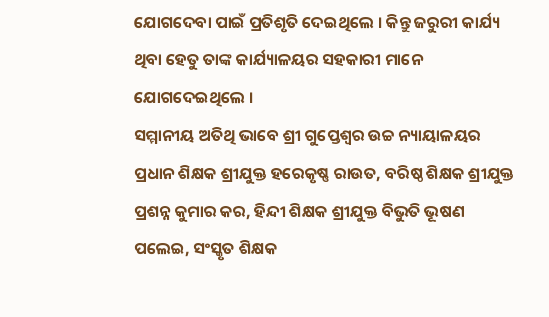ଯୋଗଦେବା ପାଇଁ ପ୍ରତିଶୃତି ଦେଇଥିଲେ । କିନ୍ତୁ ଜରୁରୀ କାର୍ଯ୍ୟ ଥିବା ହେତୁ ତାଙ୍କ କାର୍ଯ୍ୟାଳୟର ସହକାରୀ ମାନେ ଯୋଗଦେଇଥିଲେ ।
ସମ୍ମାନୀୟ ଅତିଥି ଭାବେ ଶ୍ରୀ ଗୁପ୍ତେଶ୍ୱର ଉଚ୍ଚ ନ୍ୟାୟାଳୟର ପ୍ରଧାନ ଶିକ୍ଷକ ଶ୍ରୀଯୁକ୍ତ ହରେକୃଷ୍ଣ ରାଉତ, ବରିଷ୍ଠ ଶିକ୍ଷକ ଶ୍ରୀଯୁକ୍ତ ପ୍ରଶନ୍ନ କୁମାର କର, ହିନ୍ଦୀ ଶିକ୍ଷକ ଶ୍ରୀଯୁକ୍ତ ବିଭୁତି ଭୂଷଣ ପଲେଇ, ସଂସ୍କୃତ ଶିକ୍ଷକ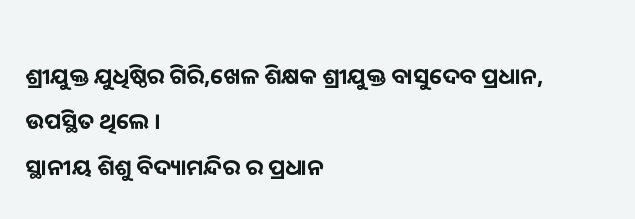ଶ୍ରୀଯୁକ୍ତ ଯୁଧିଷ୍ଠିର ଗିରି,ଖେଳ ଶିକ୍ଷକ ଶ୍ରୀଯୁକ୍ତ ବାସୁଦେବ ପ୍ରଧାନ, ଉପସ୍ଥିତ ଥିଲେ ।
ସ୍ଥାନୀୟ ଶିଶୁ ବିଦ୍ୟାମନ୍ଦିର ର ପ୍ରଧାନ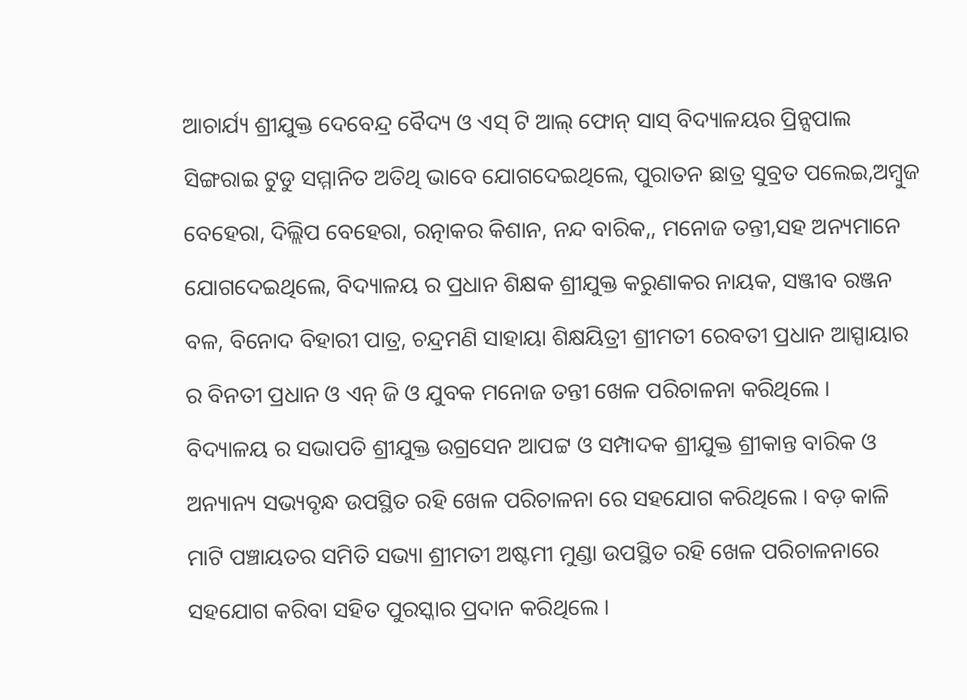ଆଚାର୍ଯ୍ୟ ଶ୍ରୀଯୁକ୍ତ ଦେବେନ୍ଦ୍ର ବୈଦ୍ୟ ଓ ଏସ୍ ଟି ଆଲ୍ ଫୋନ୍ ସାସ୍ ବିଦ୍ୟାଳୟର ପ୍ରିନ୍ସପାଲ ସିଙ୍ଗରାଇ ଟୁଡୁ ସମ୍ମାନିତ ଅତିଥି ଭାବେ ଯୋଗଦେଇଥିଲେ, ପୁରାତନ ଛାତ୍ର ସୁବ୍ରତ ପଲେଇ,ଅମ୍ବୁଜ ବେହେରା, ଦିଲ୍ଲିପ ବେହେରା, ରତ୍ନାକର କିଶାନ, ନନ୍ଦ ବାରିକ,, ମନୋଜ ତନ୍ତୀ,ସହ ଅନ୍ୟମାନେ ଯୋଗଦେଇଥିଲେ, ବିଦ୍ୟାଳୟ ର ପ୍ରଧାନ ଶିକ୍ଷକ ଶ୍ରୀଯୁକ୍ତ କରୁଣାକର ନାୟକ, ସଞ୍ଜୀବ ରଞ୍ଜନ ବଳ, ବିନୋଦ ବିହାରୀ ପାତ୍ର, ଚନ୍ଦ୍ରମଣି ସାହାୟା ଶିକ୍ଷୟିତ୍ରୀ ଶ୍ରୀମତୀ ରେବତୀ ପ୍ରଧାନ ଆସ୍ପାୟାର ର ବିନତୀ ପ୍ରଧାନ ଓ ଏନ୍ ଜି ଓ ଯୁବକ ମନୋଜ ତନ୍ତୀ ଖେଳ ପରିଚାଳନା କରିଥିଲେ ।
ବିଦ୍ୟାଳୟ ର ସଭାପତି ଶ୍ରୀଯୁକ୍ତ ଉଗ୍ରସେନ ଆପଟ୍ଟ ଓ ସମ୍ପାଦକ ଶ୍ରୀଯୁକ୍ତ ଶ୍ରୀକାନ୍ତ ବାରିକ ଓ ଅନ୍ୟାନ୍ୟ ସଭ୍ୟବୃନ୍ଧ ଉପସ୍ଥିତ ରହି ଖେଳ ପରିଚାଳନା ରେ ସହଯୋଗ କରିଥିଲେ । ବଡ଼ କାଳି ମାଟି ପଞ୍ଚାୟତର ସମିତି ସଭ୍ୟା ଶ୍ରୀମତୀ ଅଷ୍ଟମୀ ମୁଣ୍ଡା ଉପସ୍ଥିତ ରହି ଖେଳ ପରିଚାଳନାରେ ସହଯୋଗ କରିବା ସହିତ ପୁରସ୍କାର ପ୍ରଦାନ କରିଥିଲେ ।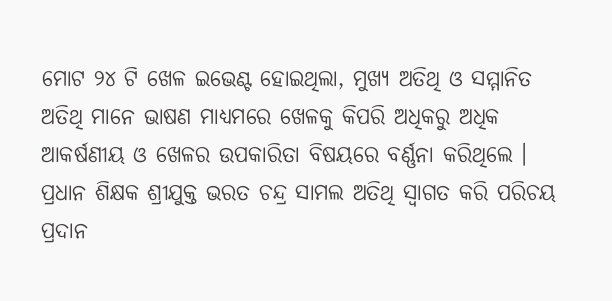ମୋଟ ୨୪ ଟି ଖେଳ ଇଭେଣ୍ଟ ହୋଇଥିଲା, ମୁଖ୍ୟ ଅତିଥି ଓ ସମ୍ମାନିତ ଅତିଥି ମାନେ ଭାଷଣ ମାଧ୍ୟମରେ ଖେଳକୁ କିପରି ଅଧିକରୁ ଅଧିକ ଆକର୍ଷଣୀୟ ଓ ଖେଳର ଉପକାରିତା ବିଷୟରେ ବର୍ଣ୍ଣନା କରିଥିଲେ । ପ୍ରଧାନ ଶିକ୍ଷକ ଶ୍ରୀଯୁକ୍ତ ଭରତ ଚନ୍ଦ୍ର ସାମଲ ଅତିଥି ସ୍ବାଗତ କରି ପରିଚୟ ପ୍ରଦାନ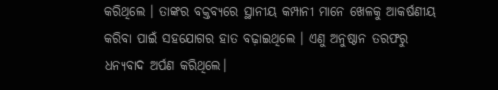କରିଥିଲେ । ତାଙ୍କର ବକ୍ତବ୍ୟରେ ସ୍ଥାନୀୟ କମ୍ପାନୀ ମାନେ ଖେଳକୁ ଆକର୍ଷଣୀୟ କରିବା ପାଇଁ ସହଯୋଗର ହାତ ବଢ଼ାଇଥିଲେ । ଏଣୁ ଅନୁଷ୍ଠାନ ତରଫରୁ ଧନ୍ୟବାଦ ଅର୍ପଣ କରିଥିଲେ।